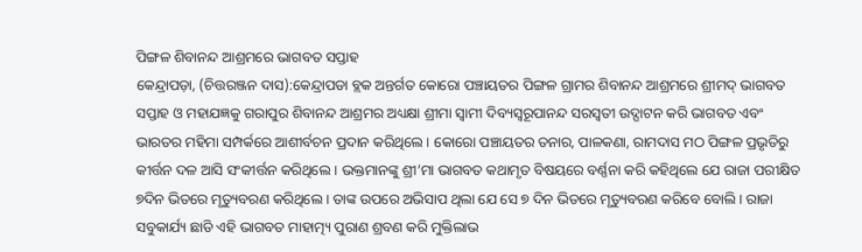ପିଙ୍ଗଳ ଶିବାନନ୍ଦ ଆଶ୍ରମରେ ଭାଗବତ ସପ୍ତାହ
କେନ୍ଦ୍ରାପଡ଼ା, (ଚିତ୍ତରଞ୍ଜନ ଦାସ):କେନ୍ଦ୍ରାପଡା ବ୍ଲକ ଅନ୍ତର୍ଗତ କୋରୋ ପଞ୍ଚାୟତର ପିଙ୍ଗଳ ଗ୍ରାମର ଶିବାନନ୍ଦ ଆଶ୍ରମରେ ଶ୍ରୀମଦ୍ ଭାଗବତ ସପ୍ତାହ ଓ ମହାଯଜ୍ଞକୁ ଗରାପୁର ଶିବାନନ୍ଦ ଆଶ୍ରମର ଅଧ୍ୟକ୍ଷା ଶ୍ରୀମା ସ୍ୱାମୀ ଦିବ୍ୟସ୍ୱରୂପାନନ୍ଦ ସରସ୍ୱତୀ ଉଦ୍ଘାଟନ କରି ଭାଗବତ ଏବଂ ଭାରତର ମହିମା ସମ୍ପର୍କରେ ଆଶୀର୍ବଚନ ପ୍ରଦାନ କରିଥିଲେ । କୋରୋ ପଞ୍ଚାୟତର ତନାର, ପାଳକଣା, ରାମଦାସ ମଠ ପିଙ୍ଗଳ ପ୍ରଭୃତିରୁ କୀର୍ତ୍ତନ ଦଳ ଆସି ସଂକୀର୍ତ୍ତନ କରିଥିଲେ । ଭକ୍ତମାନଙ୍କୁ ଶ୍ରୀ’ମା ଭାଗବତ କଥାମୃତ ବିଷୟରେ ବର୍ଣ୍ଣନା କରି କହିଥିଲେ ଯେ ରାଜା ପରୀକ୍ଷିତ ୭ଦିନ ଭିତରେ ମୃତ୍ୟୁବରଣ କରିଥିଲେ । ତାଙ୍କ ଉପରେ ଅଭିସାପ ଥିଲା ଯେ ସେ ୭ ଦିନ ଭିତରେ ମୃତ୍ୟୁବରଣ କରିବେ ବୋଲି । ରାଜା ସବୁକାର୍ଯ୍ୟ ଛାଡି ଏହି ଭାଗବତ ମାହାତ୍ମ୍ୟ ପୁରାଣ ଶ୍ରବଣ କରି ମୁକ୍ତିଲାଭ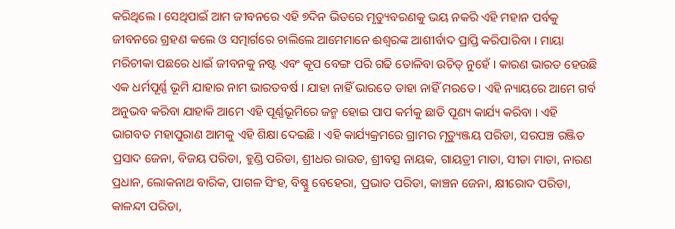କରିଥିଲେ । ସେଥିପାଇଁ ଆମ ଜୀବନରେ ଏହି ୭ଦିନ ଭିତରେ ମୃତ୍ୟୁବରଣକୁ ଭୟ ନକରି ଏହି ମହାନ ପର୍ବକୁ ଜୀବନରେ ଗ୍ରହଣ କଲେ ଓ ସତ୍ମାର୍ଗରେ ଚାଲିଲେ ଆମେମାନେ ଈଶ୍ୱରଙ୍କ ଆଶୀର୍ବାଦ ପ୍ରାପ୍ତି କରିପାରିବା । ମାୟା ମରିଚୀକା ପଛରେ ଧାଇଁ ଜୀବନକୁ ନଷ୍ଟ ଏବଂ କୂପ ବେଙ୍ଗ ପରି ଗଢି ତୋଳିବା ଉଚିତ୍ ନୁହେଁ । କାରଣ ଭାରତ ହେଉଛି ଏକ ଧର୍ମପୂର୍ଣ୍ଣ ଭୂମି ଯାହାର ନାମ ଭାରତବର୍ଷ । ଯାହା ନାହିଁ ଭାରତେ ତାହା ନାହିଁ ମରତେ । ଏହି ନ୍ୟାୟରେ ଆମେ ଗର୍ବ ଅନୁଭବ କରିବା ଯାହାକି ଆମେ ଏହି ପୂର୍ଣ୍ଣଭୂମିରେ ଜନ୍ମ ହୋଇ ପାପ କର୍ମକୁ ଛାଡି ପୂଣ୍ୟ କାର୍ଯ୍ୟ କରିବା । ଏହି ଭାଗବତ ମହାପୁରାଣ ଆମକୁ ଏହି ଶିକ୍ଷା ଦେଇଛି । ଏହି କାର୍ଯ୍ୟକ୍ରମରେ ଗ୍ରାମର ମୃତ୍ୟୁଞ୍ଜୟ ପରିଡା, ସରପଞ୍ଚ ରଞ୍ଜିତ ପ୍ରସାଦ ଜେନା, ବିଜୟ ପରିଡା, ହୁଣ୍ଡି ପରିଡା, ଶ୍ରୀଧର ରାଉତ, ଶ୍ରୀବତ୍ସ ନାୟକ, ଗାୟତ୍ରୀ ମାତା, ସୀତା ମାତା, ନାରଣ ପ୍ରଧାନ, ଲୋକନାଥ ବାରିକ, ପାଗଳ ସିଂହ, ବିଷ୍ଣୁ ବେହେରା, ପ୍ରଭାତ ପରିଡା, କାଞ୍ଚନ ଜେନା, କ୍ଷୀରୋଦ ପରିଡା, କାଳନ୍ଦୀ ପରିଡା,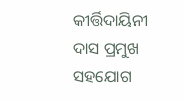କୀର୍ତ୍ତିଦାୟିନୀ ଦାସ ପ୍ରମୁଖ ସହଯୋଗ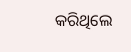କରିଥିଲେ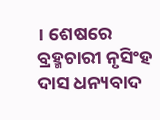। ଶେଷରେ ବ୍ରହ୍ମଚାରୀ ନୃସିଂହ ଦାସ ଧନ୍ୟବାଦ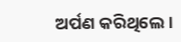ଅର୍ପଣ କରିଥିଲେ ।